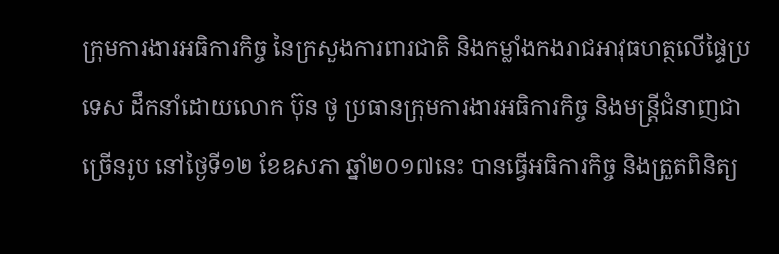ក្រុមការងារអធិការកិច្ច នៃក្រសួងការពារជាតិ និងកម្លាំងកងរាជអាវុធហត្ថលើផ្ទៃប្រទេស ដឹកនាំដោយលោក ប៊ុន ថូ ប្រធានក្រុមការងារអធិការកិច្ច និងមន្ត្រីជំនាញជាច្រើនរូប នៅថ្ងៃទី១២ ខែឧសភា ឆ្នាំ២០១៧នេះ បានធ្វើអធិការកិច្ច និងត្រួតពិនិត្យ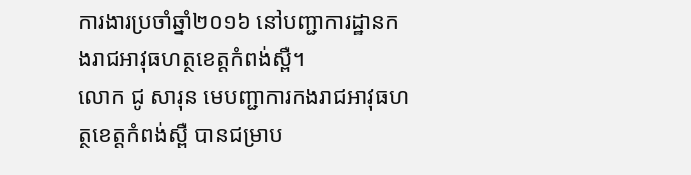ការងារប្រចាំឆ្នាំ២០១៦ នៅបញ្ជាការដ្ឋានកងរាជអាវុធហត្ថខេត្តកំពង់ស្ពឺ។
លោក ជូ សារុន មេបញ្ជាការកងរាជអាវុធហត្ថខេត្តកំពង់ស្ពឺ បានជម្រាប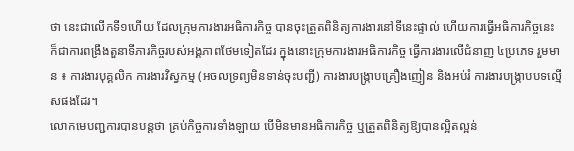ថា នេះជាលើកទី១ហើយ ដែលក្រុមការងារអធិការកិច្ច បានចុះត្រួតពិនិត្យការងារនៅទីនេះផ្ទាល់ ហើយការធ្វើអធិការកិច្ចនេះ ក៏ជាការពង្រឹងតួនាទីភារកិច្ចរបស់អង្គភាពថែមទៀតដែរ ក្នុងនោះក្រុមការងារអធិការកិច្ច ធ្វើការងារលើជំនាញ ៤ប្រភេទ រួមមាន ៖ ការងារបុគ្គលិក ការងារវិស្វកម្ម (អចលទ្រព្យមិនទាន់ចុះបញ្ជី) ការងារបង្ក្រាបគ្រឿងញៀន និងអប់រំ ការងារបង្ក្រាបបទល្មើសផងដែរ។
លោកមេបញ្ជការបានបន្តថា គ្រប់កិច្ចការទាំងឡាយ បើមិនមានអធិការកិច្ច ឬត្រួតពិនិត្យឱ្យបានល្អិតល្អន់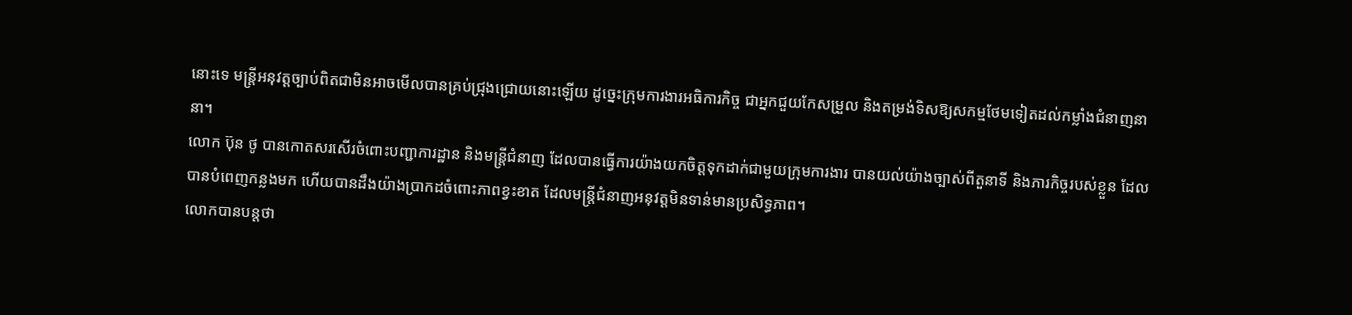នោះទេ មន្ត្រីអនុវត្តច្បាប់ពិតជាមិនអាចមើលបានគ្រប់ជ្រុងជ្រោយនោះឡើយ ដូច្នេះក្រុមការងារអធិការកិច្ច ជាអ្នកជួយកែសម្រួល និងតម្រង់ទិសឱ្យសកម្មថែមទៀតដល់កម្លាំងជំនាញនានា។
លោក ប៊ុន ថូ បានកោតសរសើរចំពោះបញ្ជាការដ្ឋាន និងមន្ត្រីជំនាញ ដែលបានធ្វើការយ៉ាងយកចិត្តទុកដាក់ជាមួយក្រុមការងារ បានយល់យ៉ាងច្បាស់ពីតួនាទី និងភារកិច្ចរបស់ខ្លួន ដែលបានបំពេញកន្លងមក ហើយបានដឹងយ៉ាងប្រាកដចំពោះភាពខ្វះខាត ដែលមន្ត្រីជំនាញអនុវត្តមិនទាន់មានប្រសិទ្ធភាព។
លោកបានបន្តថា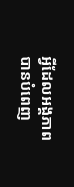អ្វីដែលអង្គភាពបានបំពេញ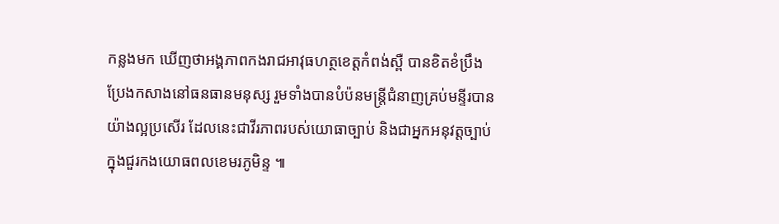កន្លងមក ឃើញថាអង្គភាពកងរាជអាវុធហត្ថខេត្តកំពង់ស្ពឺ បានខិតខំប្រឹងប្រែងកសាងនៅធនធានមនុស្ស រួមទាំងបានបំប៉នមន្ត្រីជំនាញគ្រប់មន្ទីរបានយ៉ាងល្អប្រសើរ ដែលនេះជាវីរភាពរបស់យោធាច្បាប់ និងជាអ្នកអនុវត្តច្បាប់ក្នុងជួរកងយោធពលខេមរភូមិន្ទ ៕